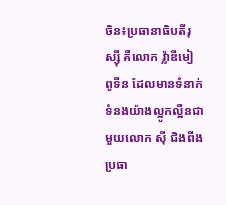ចិន៖ប្រធានាធិបតីរុស្ស៊ី គឺលោក វ្ល៉ាឌីមៀ ពូទីន ដែលមានទំនាក់ទំនងយ៉ាងល្អូកល្អឺនជាមួយលោក ស៊ី ជិងពីង ប្រធា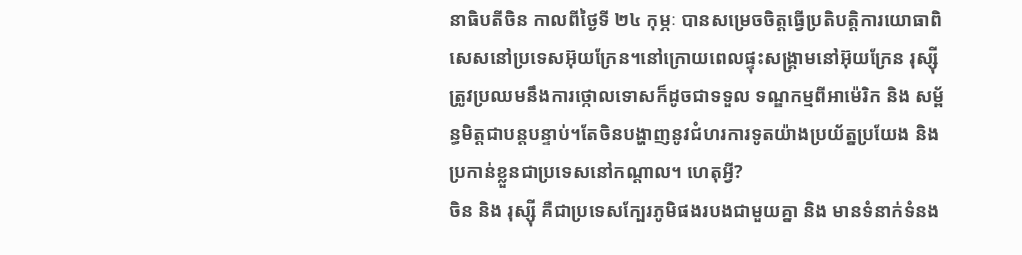នាធិបតីចិន កាលពីថ្ងៃទី ២៤ កុម្ភៈ បានសម្រេចចិត្តធ្វើប្រតិបត្តិការយោធាពិសេសនៅប្រទេសអ៊ុយក្រែន។នៅក្រោយពេលផ្ទុះសង្រ្គាមនៅអ៊ុយក្រែន រុស្ស៊ីត្រូវប្រឈមនឹងការថ្កោលទោសក៏ដូចជាទទួល ទណ្ឌកម្មពីអាម៉េរិក និង សម្ព័ន្ធមិត្តជាបន្តបន្ទាប់។តែចិនបង្ហាញនូវជំហរការទូតយ៉ាងប្រយ័ត្នប្រយែង និង ប្រកាន់ខ្លួនជាប្រទេសនៅកណ្តាល។ ហេតុអ្វី?
ចិន និង រុស្ស៊ី គឺជាប្រទេសក្បែរភូមិផងរបងជាមួយគ្នា និង មានទំនាក់ទំនង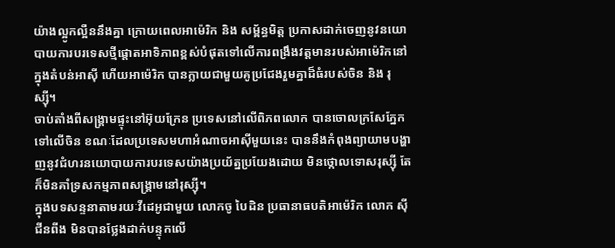យ៉ាងល្អូកល្អឺននឹងគ្នា ក្រោយពេលអាម៉េរិក និង សម្ព័ន្ធមិត្ត ប្រកាសដាក់ចេញនូវនយោបាយការបរទេសថ្មីផ្តោតអាទិភាពខ្ពស់បំផុតទៅលើការពង្រឹងវត្តមានរបស់អាម៉េរិកនៅក្នុងតំបន់អាស៊ី ហើយអាម៉េរិក បានក្លាយជាមួយគូប្រជែងរួមគ្នាដ៏ធំរបស់ចិន និង រុស្ស៊ី។
ចាប់តាំងពីសង្រ្គាមផ្ទុះនៅអ៊ុយក្រែន ប្រទេសនៅលើពិភពលោក បានចោលក្រសែភ្នែកទៅលើចិន ខណៈដែលប្រទេសមហាអំណាចអាស៊ីមួយនេះ បាននឹងកំពុងព្យាយាមបង្ហាញនូវជំហរនយោបាយការបរទេសយ៉ាងប្រយ័ត្នប្រយែងដោយ មិនថ្កោលទោសរុស្ស៊ី តែក៏មិនគាំទ្រសកម្មភាពសង្គ្រាមនៅរុស្ស៊ី។
ក្នុងបទសន្ទនាតាមរយៈវីដេអូជាមួយ លោកចូ បៃដិន ប្រធានាធបតិអាម៉េរិក លោក ស៊ី ជីនពីង មិនបានថ្លែងដាក់បន្ទុកលើ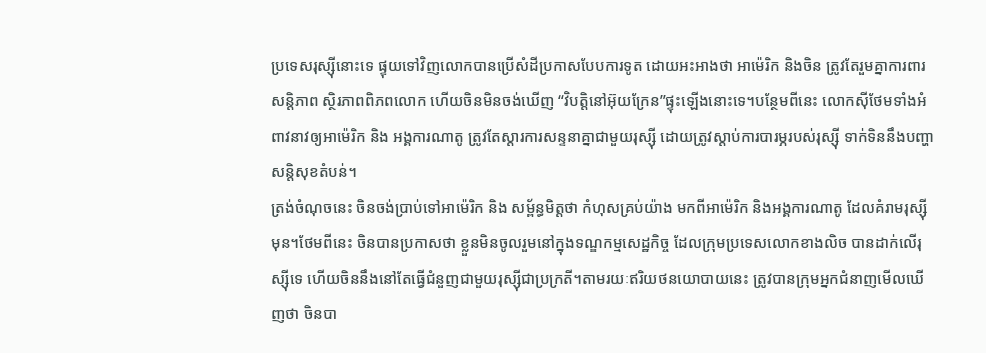ប្រទេសរុស្ស៊ីនោះទេ ផ្ទុយទៅវិញលោកបានប្រើសំដីប្រកាសបែបការទូត ដោយអះអាងថា អាម៉េរិក និងចិន ត្រូវតែរួមគ្នាការពារសន្តិភាព ស្ថិរភាពពិភពលោក ហើយចិនមិនចង់ឃើញ “វិបត្តិនៅអ៊ុយក្រែន”ផ្ទុះឡើងនោះទេ។បន្ថែមពីនេះ លោកស៊ីថែមទាំងអំពាវនាវឲ្យអាម៉េរិក និង អង្គការណាតូ ត្រូវតែស្តារការសន្ទនាគ្នាជាមួយរុស្ស៊ី ដោយត្រូវស្តាប់ការបារម្ភរបស់រុស្ស៊ី ទាក់ទិននឹងបញ្ហាសន្តិសុខតំបន់។
ត្រង់ចំណុចនេះ ចិនចង់ប្រាប់ទៅអាម៉េរិក និង សម្ព័ន្ធមិត្តថា កំហុសគ្រប់យ៉ាង មកពីអាម៉េរិក និងអង្គការណាតូ ដែលគំរាមរុស្ស៊ីមុន។ថែមពីនេះ ចិនបានប្រកាសថា ខ្លួនមិនចូលរួមនៅក្នុងទណ្ឌកម្មសេដ្ឋកិច្ច ដែលក្រុមប្រទេសលោកខាងលិច បានដាក់លើរុស្ស៊ីទេ ហើយចិននឹងនៅតែធ្វើជំនួញជាមួយរុស្ស៊ីជាប្រក្រតី។តាមរយៈឥរិយថនយោបាយនេះ ត្រូវបានក្រុមអ្នកជំនាញមើលឃើញថា ចិនបា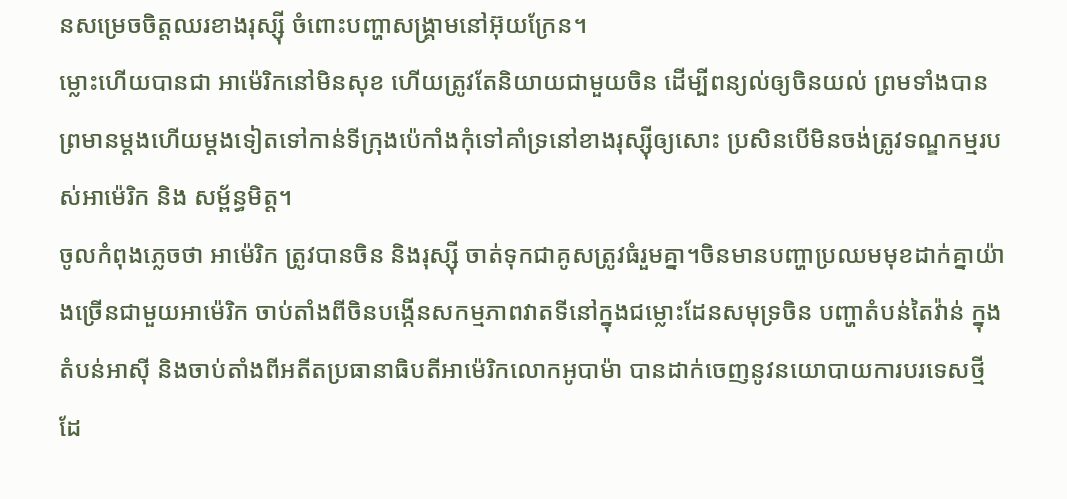នសម្រេចចិត្តឈរខាងរុស្ស៊ី ចំពោះបញ្ហាសង្គ្រាមនៅអ៊ុយក្រែន។
ម្លោះហើយបានជា អាម៉េរិកនៅមិនសុខ ហើយត្រូវតែនិយាយជាមួយចិន ដើម្បីពន្យល់ឲ្យចិនយល់ ព្រមទាំងបានព្រមានម្តងហើយម្តងទៀតទៅកាន់ទីក្រុងប៉េកាំងកុំទៅគាំទ្រនៅខាងរុស្ស៊ីឲ្យសោះ ប្រសិនបើមិនចង់ត្រូវទណ្ឌកម្មរបស់អាម៉េរិក និង សម្ព័ន្ធមិត្ត។
ចូលកំពុងភ្លេចថា អាម៉េរិក ត្រូវបានចិន និងរុស្ស៊ី ចាត់ទុកជាគូសត្រូវធំរួមគ្នា។ចិនមានបញ្ហាប្រឈមមុខដាក់គ្នាយ៉ាងច្រើនជាមួយអាម៉េរិក ចាប់តាំងពីចិនបង្កើនសកម្មភាពវាតទីនៅក្នុងជម្លោះដែនសមុទ្រចិន បញ្ហាតំបន់តៃវ៉ាន់ ក្នុងតំបន់អាស៊ី និងចាប់តាំងពីអតីតប្រធានាធិបតីអាម៉េរិកលោកអូបាម៉ា បានដាក់ចេញនូវនយោបាយការបរទេសថ្មី ដែ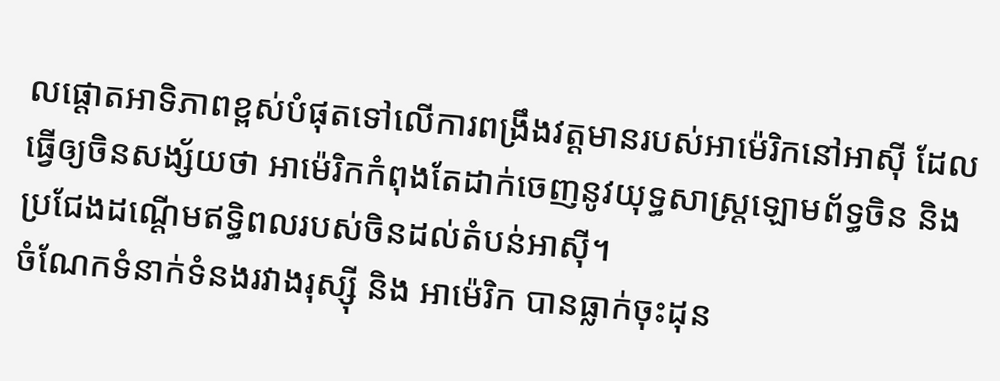លផ្តោតអាទិភាពខ្ពស់បំផុតទៅលើការពង្រឹងវត្តមានរបស់អាម៉េរិកនៅអាស៊ី ដែលធ្វើឲ្យចិនសង្ស័យថា អាម៉េរិកកំពុងតែដាក់ចេញនូវយុទ្ធសាស្រ្តឡោមព័ទ្ធចិន និងប្រជែងដណ្តើមឥទ្ធិពលរបស់ចិនដល់តំបន់អាស៊ី។
ចំណែកទំនាក់ទំនងរវាងរុស្ស៊ី និង អាម៉េរិក បានធ្លាក់ចុះដុន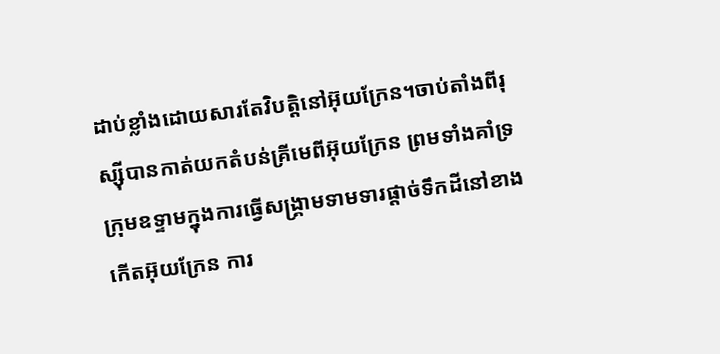ដាប់ខ្លាំងដោយសារតែវិបត្តិនៅអ៊ុយក្រែន។ចាប់តាំងពីរុស្ស៊ីបានកាត់យកតំបន់គ្រីមេពីអ៊ុយក្រែន ព្រមទាំងគាំទ្រក្រុមឧទ្ទាមក្នុងការធ្វើសង្រ្គាមទាមទារផ្តាច់ទឹកដីនៅខាងកើតអ៊ុយក្រែន ការ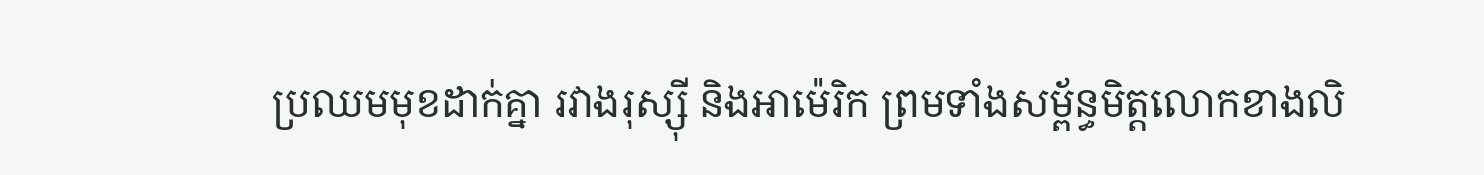ប្រឈមមុខដាក់គ្នា រវាងរុស្ស៊ី និងអាម៉េរិក ព្រមទាំងសម្ព័ន្ធមិត្តលោកខាងលិ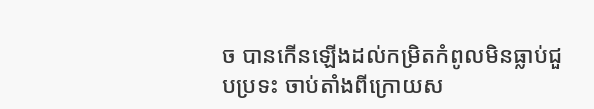ច បានកើនឡើងដល់កម្រិតកំពូលមិនធ្លាប់ជួបប្រទះ ចាប់តាំងពីក្រោយស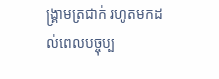ង្រ្គាមត្រជាក់ រហូតមកដល់ពេលបច្ចុប្ប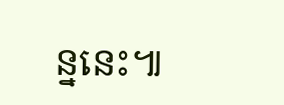ន្ននេះ៕